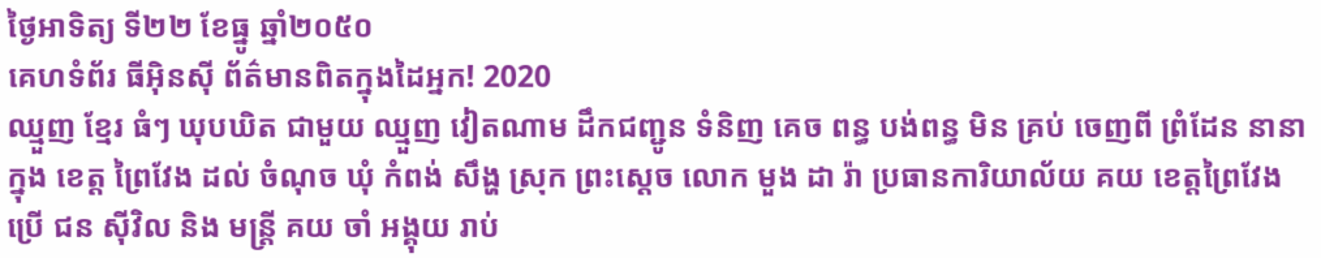ថ្ងៃអាទិត្យ ទី២២ ខែធ្នូ ឆ្នាំ២០៥០
គេហទំព័រ ធីអ៊ិនស៊ី ព័ត៌មានពិតក្នុងដៃអ្នក! 2020
ឈ្មួញ ខ្មែរ ធំៗ ឃុបឃិត ជាមួយ ឈ្មួញ វៀតណាម ដឹកជញ្ជូន ទំនិញ គេច ពន្ធ បង់ពន្ធ មិន គ្រប់ ចេញពី ព្រំដែន នានា ក្នុង ខេត្ត ព្រៃវែង ដល់ ចំណុច ឃុំ កំពង់ សឹង្ហ ស្រុក ព្រះស្ដេច លោក មួង ដា រ៉ា ប្រធានការិយាល័យ គយ ខេត្តព្រៃវែង ប្រើ ជន ស៊ីវិល និង មន្ត្រី គយ ចាំ អង្គុយ រាប់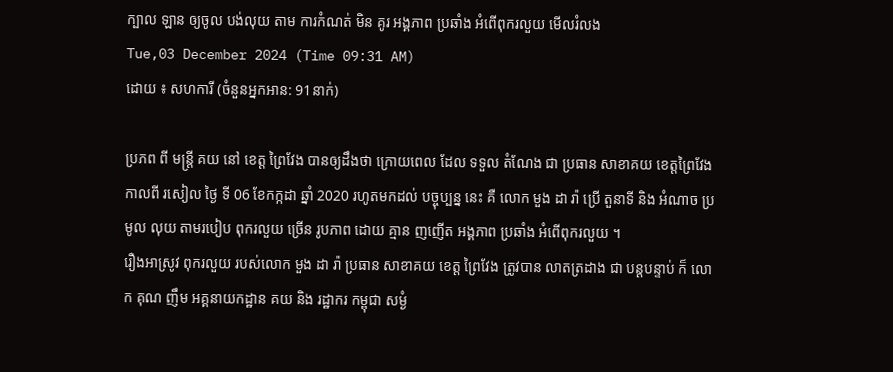ក្បាល ឡាន ឲ្យចូល បង់លុយ តាម ការកំណត់ មិន គូរ អង្គភាព ប្រឆាំង អំពើពុករលួយ មើលរំលង
Tue,03 December 2024 (Time 09:31 AM)
ដោយ ៖ សហការី (ចំនួនអ្នកអាន: 91នាក់)

ប្រភព ពី មន្ត្រី គយ នៅ ខេត្ត ព្រៃវែង បានឲ្យដឹងថា ក្រោយពេល ដែល ទទួល តំណែង ជា ប្រធាន សាខាគយ ខេត្តព្រៃវែង កាលពី រសៀល ថ្ងៃ ទី 06 ខែកក្កដា ឆ្នាំ 2020 រហូតមកដល់ បច្ចុប្បន្ន នេះ គឺ លោក មួង ដា រ៉ា ប្រើ តួនាទី និង អំណាច ប្រមូល លុយ តាមរបៀប ពុករលួយ ច្រើន រូបភាព ដោយ គ្មាន ញញើត អង្គភាព ប្រឆាំង អំពេីពុករលួយ ។
រឿងអាស្រូវ ពុករលួយ របស់លោក មួង ដា រ៉ា ប្រធាន សាខាគយ ខេត្ត ព្រៃវែង ត្រូវបាន លាតត្រដាង ជា បន្តបន្ទាប់ ក៏ លោក គុណ ញឹម អគ្គនាយកដ្ឋាន គយ និង រដ្ឋាករ កម្ពុជា សម្ងំ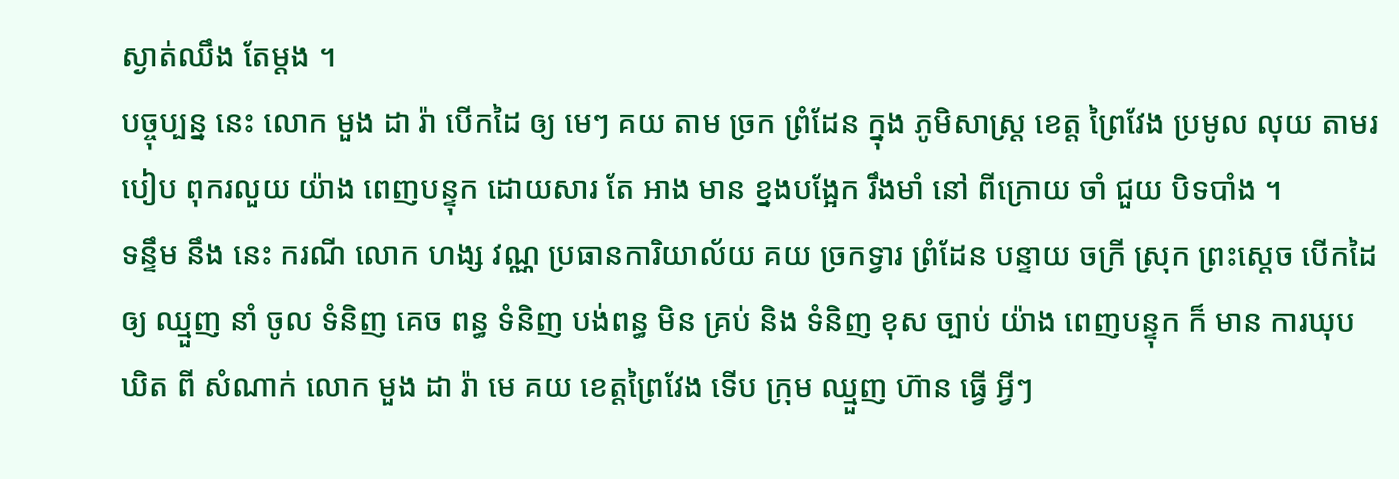ស្ងាត់ឈឹង តែម្ដង ។
បច្ចុប្បន្ន នេះ លោក មួង ដា រ៉ា បើកដៃ ឲ្យ មេៗ គយ តាម ច្រក ព្រំដែន ក្នុង ភូមិសាស្ត្រ ខេត្ត ព្រៃវែង ប្រមូល លុយ តាមរបៀប ពុករលួយ យ៉ាង ពេញបន្ទុក ដោយសារ តែ អាង មាន ខ្នងបង្អែក រឹងមាំ នៅ ពីក្រោយ ចាំ ជួយ បិទបាំង ។
ទន្ទឹម នឹង នេះ ករណី លោក ហង្ស វណ្ណ ប្រធានការិយាល័យ គយ ច្រកទ្វារ ព្រំដែន បន្ទាយ ចក្រី ស្រុក ព្រះស្ដេច បើកដៃ ឲ្យ ឈ្មួញ នាំ ចូល ទំនិញ គេច ពន្ធ ទំនិញ បង់ពន្ធ មិន គ្រប់ និង ទំនិញ ខុស ច្បាប់ យ៉ាង ពេញបន្ទុក ក៏ មាន ការឃុបឃិត ពី សំណាក់ លោក មួង ដា រ៉ា មេ គយ ខេត្តព្រៃវែង ទេីប ក្រុម ឈ្មួញ ហ៊ាន ធ្វេី អ្វីៗ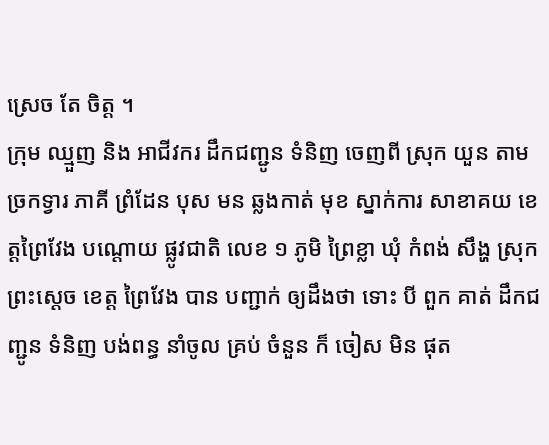ស្រេច តែ ចិត្ត ។
ក្រុម ឈ្មួញ និង អាជីវករ ដឹកជញ្ជូន ទំនិញ ចេញពី ស្រុក យួន តាម ច្រកទ្វារ ភាគី ព្រំដែន បុស មន ឆ្លងកាត់ មុខ ស្នាក់ការ សាខាគយ ខេត្តព្រៃវែង បណ្តោយ ផ្លូវជាតិ លេខ ១ ភូមិ ព្រៃខ្លា ឃុំ កំពង់ សឹង្ហ ស្រុក ព្រះស្ដេច ខេត្ត ព្រៃវែង បាន បញ្ជាក់ ឲ្យដឹងថា ទោះ បី ពួក គាត់ ដឹកជញ្ជូន ទំនិញ បង់ពន្ធ នាំចូល គ្រប់ ចំនួន ក៏ ចៀស មិន ផុត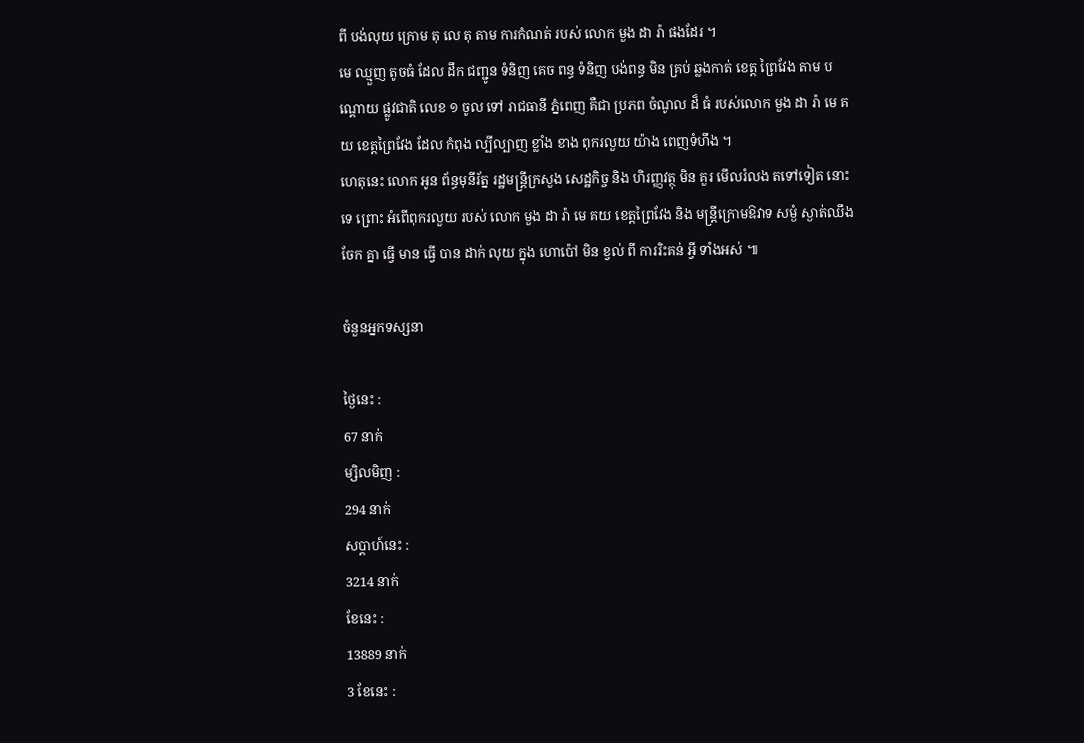ពី បង់លុយ ក្រោម តុ លេ តុ តាម ការកំណត់ របស់ លោក មួង ដា រ៉ា ផងដែរ ។
មេ ឈ្មួញ តូចធំ ដែល ដឹក ជញ្ជូន ទំនិញ គេច ពន្ធ ទំនិញ បង់ពន្ធ មិន គ្រប់ ឆ្លងកាត់ ខេត្ត ព្រៃវែង តាម បណ្តោយ ផ្លូវជាតិ លេខ ១ ចូល ទៅ រាជធានី ភ្នំពេញ គឺជា ប្រភព ចំណូល ដ៏ ធំ របស់លោក មួង ដា រ៉ា មេ គយ ខេត្តព្រៃវែង ដែល កំពុង ល្បីល្បាញ ខ្លាំង ខាង ពុករលួយ យ៉ាង ពេញទំហឹង ។
ហេតុនេះ លោក អូន ព័ន្ធមុនីរ័ត្ន រដ្ឋមន្ត្រីក្រសួង សេដ្ឋកិច្ច និង ហិរញ្ញវត្ថុ មិន គួរ មើលរំលង តទៅទៀត នោះ ទេ ព្រោះ អំពើពុករលួយ របស់ លោក មួង ដា រ៉ា មេ គយ ខេត្តព្រៃវែង និង មន្ត្រីក្រោមឱវាទ សម្ងំ ស្ងាត់ឈឹង ចែក គ្នា ធ្វើ មាន ធ្វើ បាន ដាក់ លុយ ក្នុង ហោប៉ៅ មិន ខ្វល់ ពី ការរិះគន់ អ្វី ទាំងអស់ ៕

ចំនួនអ្នកទស្សនា

ថ្ងៃនេះ :
67 នាក់
ម្សិលមិញ :
294 នាក់
សប្តាហ៍នេះ :
3214 នាក់
ខែនេះ :
13889 នាក់
3 ខែនេះ :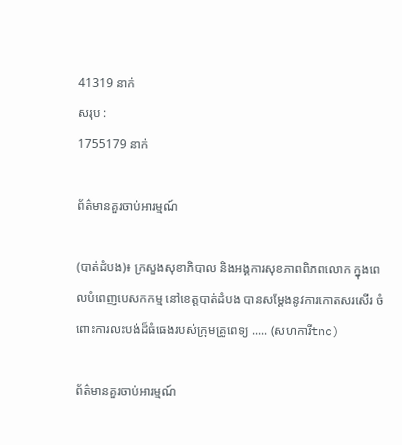41319 នាក់
សរុប :
1755179 នាក់

ព័ត៌មានគួរចាប់អារម្មណ៍

(បាត់ដំបង)៖ ក្រសួងសុខាភិបាល និងអង្គការសុខភាពពិភពលោក ក្នុងពេលបំពេញបេសកកម្ម នៅខេត្តបាត់ដំបង បានសម្តែងនូវការកោតសរសើរ ចំពោះការលះបង់ដ៏ធំធេងរបស់ក្រុមគ្រូពេទ្យ ..... (សហការីtnc)

ព័ត៌មានគួរចាប់អារម្មណ៍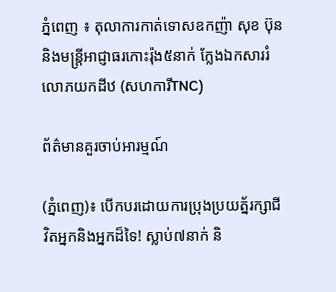ភ្នំពេញ ៖ តុលាការកាត់ទោសឧកញ៉ា សុខ ប៊ុន និងមន្ត្រីអាជ្ញាធរកោះរ៉ុង៥នាក់ ក្លែងឯកសាររំលោភយកដីឋ (សហការីTNC)

ព័ត៌មានគួរចាប់អារម្មណ៍

(ភ្នំពេញ)៖ បើកបរដោយការប្រុងប្រយត្ន័រក្សាជីវិតអ្នកនិងអ្នកដ៏ទៃ! ស្លាប់៧នាក់ និ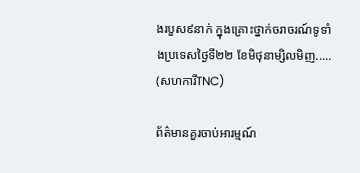ងរបួស៩នាក់ ក្នុងគ្រោះថ្នាក់ចរាចរណ៍ទូទាំងប្រទេសថ្ងៃទី២២ ខែមិថុនាម្សិលមិញ..... (សហការីTNC)

ព័ត៌មានគួរចាប់អារម្មណ៍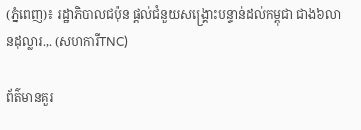(ភ្នំពេញ)៖ រដ្ឋាភិបាលជប៉ុន ផ្តល់ជំនួយសង្គ្រោះបន្ទាន់ដល់កម្ពុជា ជាង៦លានដុល្លារ.,. (សហការីTNC)

ព័ត៌មានគួរ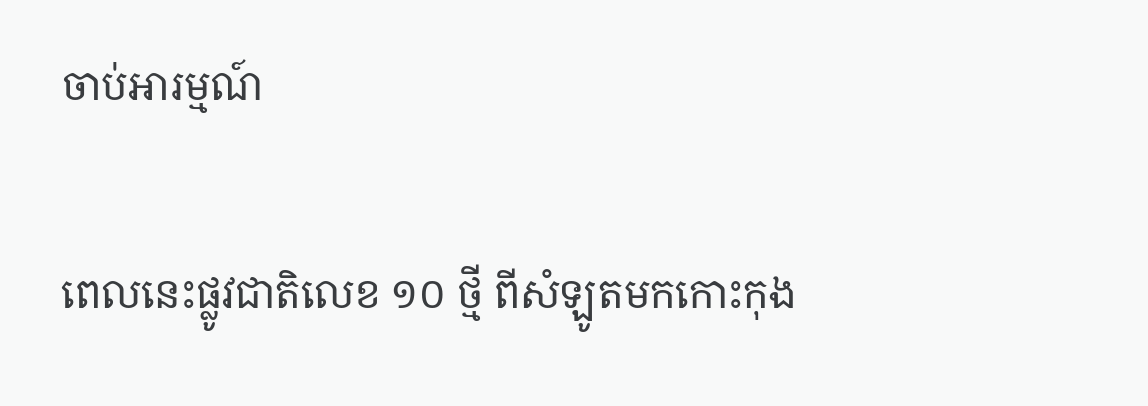ចាប់អារម្មណ៍

ពេលនេះផ្លូវជាតិលេខ ១០ ថ្មី ពីសំឡូតមកកោះកុង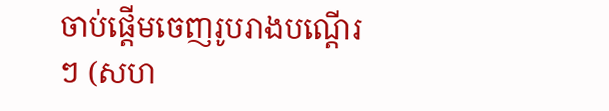ចាប់ផ្តើមចេញរូបរាងបណ្តើរៗ (សហ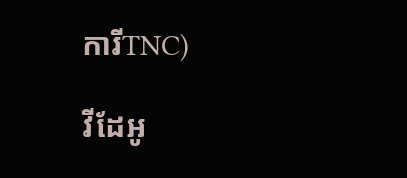ការីTNC)

វីដែអូ